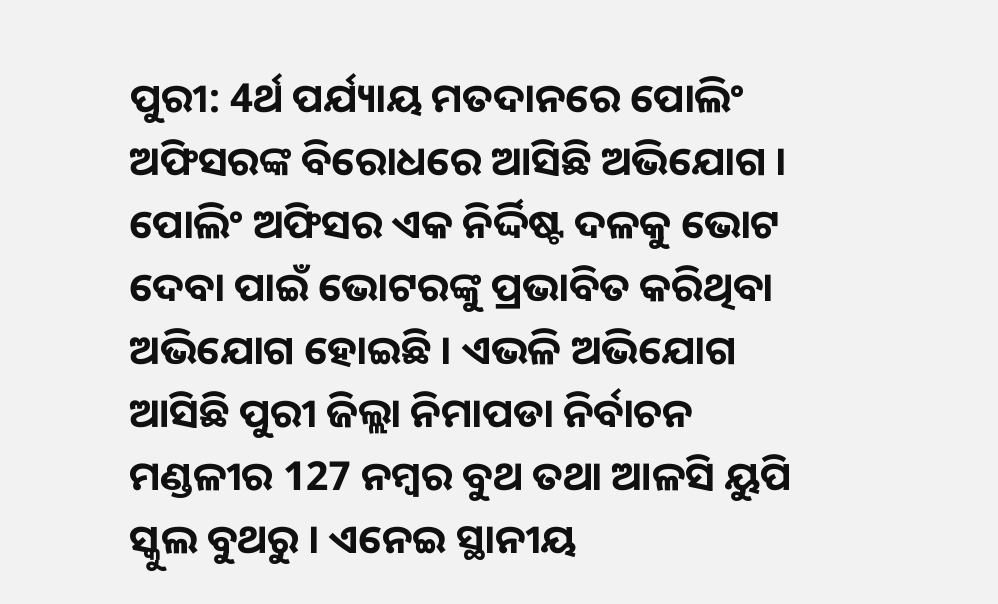ପୁରୀ: 4ର୍ଥ ପର୍ଯ୍ୟାୟ ମତଦାନରେ ପୋଲିଂ ଅଫିସରଙ୍କ ବିରୋଧରେ ଆସିଛି ଅଭିଯୋଗ । ପୋଲିଂ ଅଫିସର ଏକ ନିର୍ଦ୍ଦିଷ୍ଟ ଦଳକୁ ଭୋଟ ଦେବା ପାଇଁ ଭୋଟରଙ୍କୁ ପ୍ରଭାବିତ କରିଥିବା ଅଭିଯୋଗ ହୋଇଛି । ଏଭଳି ଅଭିଯୋଗ ଆସିଛି ପୁରୀ ଜିଲ୍ଲା ନିମାପଡା ନିର୍ବାଚନ ମଣ୍ଡଳୀର 127 ନମ୍ବର ବୁଥ ତଥା ଆଳସି ୟୁପି ସ୍କୁଲ ବୁଥରୁ । ଏନେଇ ସ୍ଥାନୀୟ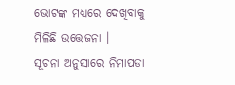ଭୋଟଙ୍କ ମଧ୍ୟରେ ଦେଖିବାକୁ ମିଳିଛି ଉତ୍ତେଜନା ।
ସୂଚନା ଅନୁସାରେ ନିମାପଡା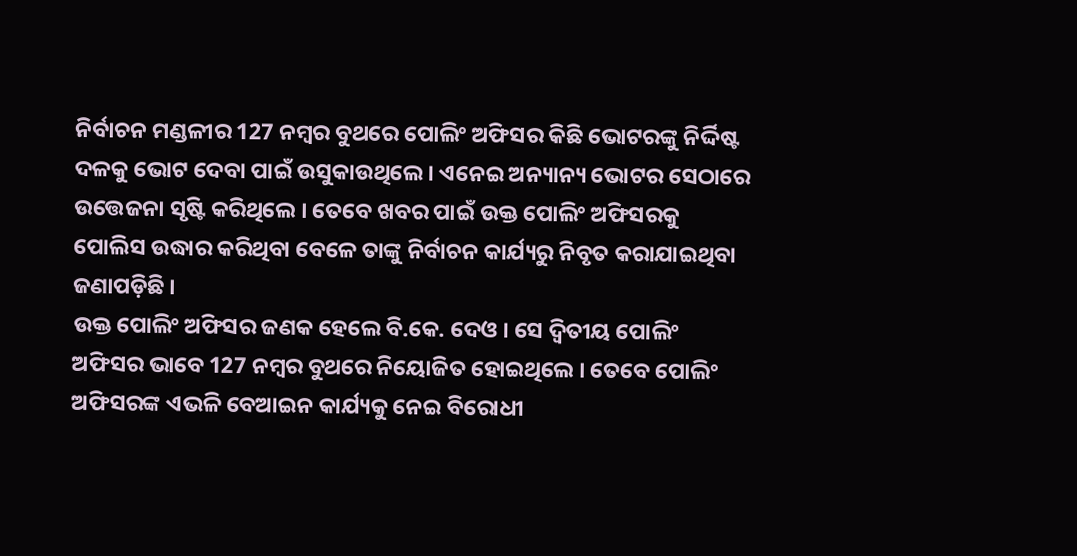ନିର୍ବାଚନ ମଣ୍ଡଳୀର 127 ନମ୍ବର ବୁଥରେ ପୋଲିଂ ଅଫିସର କିଛି ଭୋଟରଙ୍କୁ ନିର୍ଦ୍ଦିଷ୍ଟ ଦଳକୁ ଭୋଟ ଦେବା ପାଇଁ ଉସୁକାଉଥିଲେ । ଏନେଇ ଅନ୍ୟାନ୍ୟ ଭୋଟର ସେଠାରେ ଉତ୍ତେଜନା ସୃଷ୍ଟି କରିଥିଲେ । ତେବେ ଖବର ପାଇଁ ଉକ୍ତ ପୋଲିଂ ଅଫିସରକୁ ପୋଲିସ ଉଦ୍ଧାର କରିଥିବା ବେଳେ ତାଙ୍କୁ ନିର୍ବାଚନ କାର୍ଯ୍ୟରୁ ନିବୃତ କରାଯାଇଥିବା ଜଣାପଡ଼ିଛି ।
ଉକ୍ତ ପୋଲିଂ ଅଫିସର ଜଣକ ହେଲେ ବି.କେ. ଦେଓ । ସେ ଦ୍ବିତୀୟ ପୋଲିଂ ଅଫିସର ଭାବେ 127 ନମ୍ୱର ବୁଥରେ ନିୟୋଜିତ ହୋଇଥିଲେ । ତେବେ ପୋଲିଂ ଅଫିସରଙ୍କ ଏଭଳି ବେଆଇନ କାର୍ଯ୍ୟକୁ ନେଇ ବିରୋଧୀ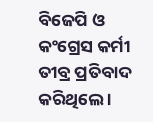ବିଜେପି ଓ କଂଗ୍ରେସ କର୍ମୀ ତୀବ୍ର ପ୍ରତିବାଦ କରିଥିଲେ ।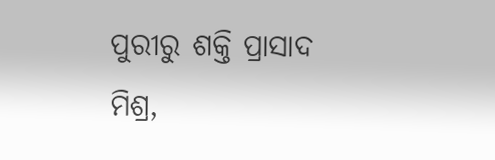ପୁରୀରୁ ଶକ୍ତି ପ୍ରାସାଦ ମିଶ୍ର,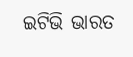ଇଟିଭି ଭାରତ